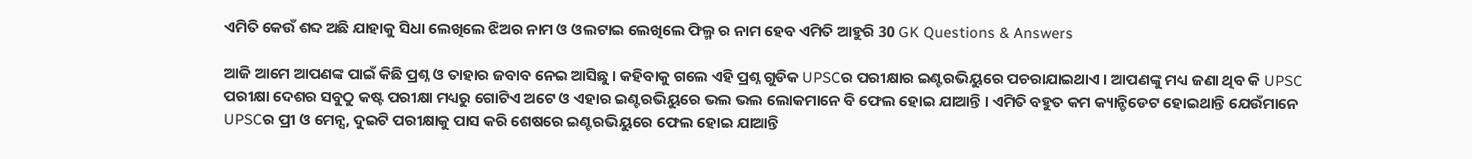ଏମିତି କେଉଁ ଶବ୍ଦ ଅଛି ଯାହାକୁ ସିଧା ଲେଖିଲେ ଝିଅର ନାମ ଓ ଓଲଟାଇ ଲେଖିଲେ ଫିଲ୍ମ ର ନାମ ହେବ ଏମିତି ଆହୁରି 30 GK Questions & Answers

ଆଜି ଆମେ ଆପଣଙ୍କ ପାଇଁ କିଛି ପ୍ରଶ୍ନ ଓ ତାହାର ଜବାବ ନେଇ ଆସିଛୁ । କହିବାକୁ ଗଲେ ଏହି ପ୍ରଶ୍ନ ଗୁଡିକ UPSCର ପରୀକ୍ଷାର ଇଣ୍ଟରଭିୟୁରେ ପଚରାଯାଇଥାଏ । ଆପଣଙ୍କୁ ମଧ୍ୟ ଜଣା ଥିବ କି UPSC ପରୀକ୍ଷା ଦେଶର ସବୁଠୁ କଷ୍ଟ ପରୀକ୍ଷା ମଧ୍ୟରୁ ଗୋଟିଏ ଅଟେ ଓ ଏହାର ଇଣ୍ଟରଭିୟୁରେ ଭଲ ଭଲ ଲୋକମାନେ ବି ଫେଲ ହୋଇ ଯାଆନ୍ତି । ଏମିତି ବହୁତ କମ କ୍ୟାନ୍ଡିଡେଟ ହୋଇଥାନ୍ତି ଯେଉଁମାନେ UPSCର ପ୍ରୀ ଓ ମେନ୍ସ, ଦୁଇଟି ପରୀକ୍ଷାକୁ ପାସ କରି ଶେଷରେ ଇଣ୍ଟରଭିୟୁରେ ଫେଲ ହୋଇ ଯାଆନ୍ତି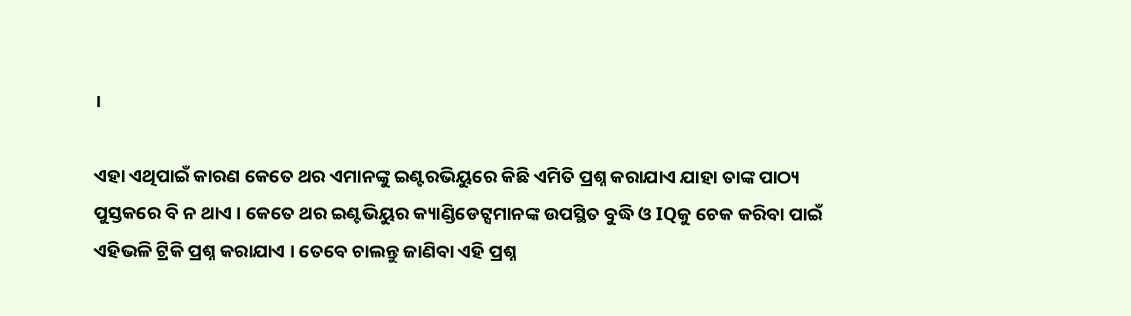।

ଏହା ଏଥିପାଇଁ କାରଣ କେତେ ଥର ଏମାନଙ୍କୁ ଇଣ୍ଟରଭିୟୁରେ କିଛି ଏମିତି ପ୍ରଶ୍ନ କରାଯାଏ ଯାହା ତାଙ୍କ ପାଠ୍ୟ ପୁସ୍ତକରେ ବି ନ ଥାଏ । କେତେ ଥର ଇଣ୍ଟଭିୟୁର କ୍ୟାଣ୍ଡିଡେଟ୍ସମାନଙ୍କ ଉପସ୍ଥିତ ବୁଦ୍ଧି ଓ IQକୁ ଚେକ କରିବା ପାଇଁ ଏହିଭଳି ଟ୍ରିକି ପ୍ରଶ୍ନ କରାଯାଏ । ତେବେ ଚାଲନ୍ତୁ ଜାଣିବା ଏହି ପ୍ରଶ୍ନ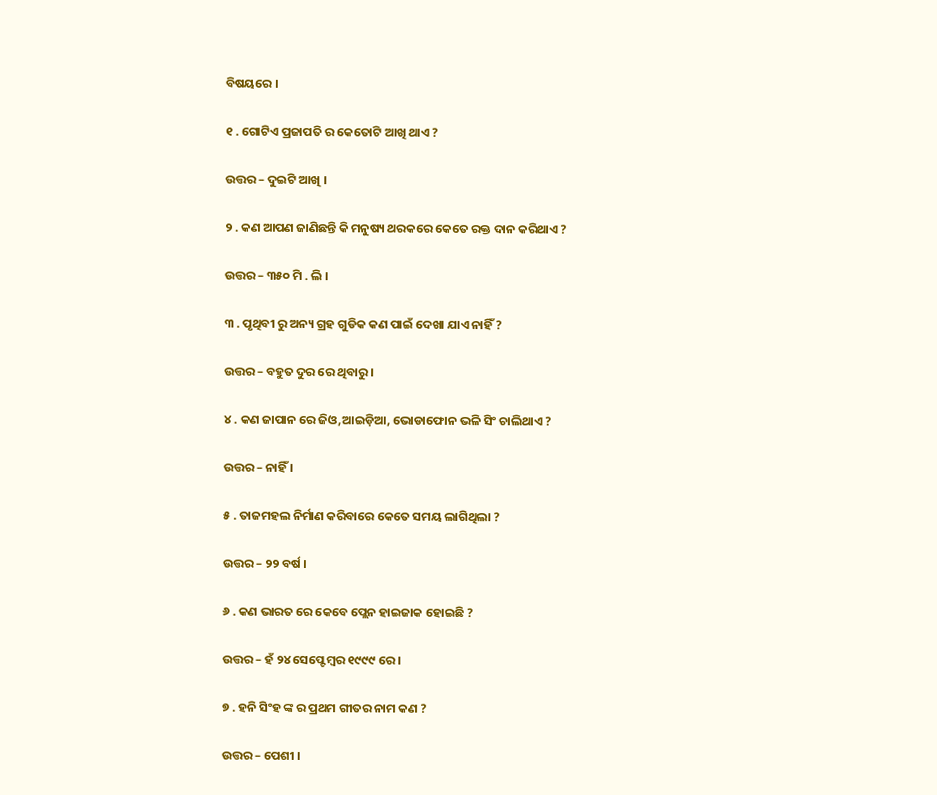ବିଷୟରେ ।

୧ . ଗୋଟିଏ ପ୍ରଜାପତି ର କେତୋଟି ଆଖି ଥାଏ ?

ଉତ୍ତର – ଦୁଇଟି ଆଖି ।

୨ . କଣ ଆପଣ ଜାଣିଛନ୍ତି କି ମନୁଷ୍ୟ ଥରକରେ କେତେ ରକ୍ତ ଦାନ କରିଥାଏ ?

ଉତ୍ତର – ୩୫୦ ମି . ଲି ।

୩ . ପୃଥିବୀ ରୁ ଅନ୍ୟ ଗ୍ରହ ଗୁଡିକ କଣ ପାଇଁ ଦେଖା ଯାଏ ନାହିଁ ?

ଉତ୍ତର – ବହୁତ ଦୁର ରେ ଥିବାରୁ ।

୪ . କଣ ଜାପାନ ରେ ଜିଓ,ଆଇଡ଼ିଆ, ଭୋଡାଫୋନ ଭଳି ସିଂ ଚାଲିଥାଏ ?

ଉତ୍ତର – ନାହିଁ ।

୫ . ତାଜମହଲ ନିର୍ମାଣ କରିବାରେ କେତେ ସମୟ ଲାଗିଥିଲା ?

ଉତ୍ତର – ୨୨ ବର୍ଷ ।

୬ . କଣ ଭାରତ ରେ କେବେ ପ୍ଲେନ ହାଇଜାକ ହୋଇଛି ?

ଉତ୍ତର – ହଁ ୨୪ ସେପ୍ଟେମ୍ବର ୧୯୯୯ ରେ ।

୭ . ହନି ସିଂହ ଙ୍କ ର ପ୍ରଥମ ଗୀତର ନାମ କଣ ?

ଉତ୍ତର – ପେଶୀ ।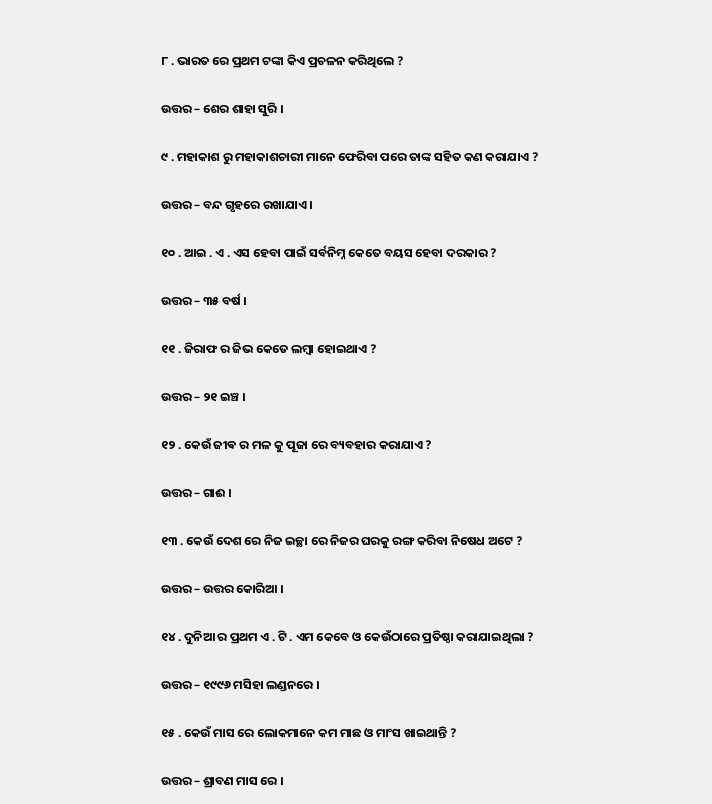୮ . ଭାରତ ରେ ପ୍ରଥମ ଟଙ୍କା କିଏ ପ୍ରଚଳନ କରିଥିଲେ ?

ଉତ୍ତର – ଶେର ଶାହା ସୁରି ।

୯ . ମହାକାଶ ରୁ ମହାକାଶଚାରୀ ମାନେ ଫେରିବା ପରେ ତାଙ୍କ ସହିତ କଣ କରାଯାଏ ?

ଉତ୍ତର – ବନ୍ଦ ଗୃହରେ ରଖାଯାଏ ।

୧୦ . ଆଇ . ଏ . ଏସ ହେବା ପାଇଁ ସର୍ବନିମ୍ନ କେତେ ବୟସ ହେବା ଦରକାର ?

ଉତ୍ତର – ୩୫ ବର୍ଷ ।

୧୧ . ଜିରାଫ ର ଜିଭ କେତେ ଲମ୍ବା ହୋଇଥାଏ ?

ଉତ୍ତର – ୨୧ ଇଞ୍ଚ ।

୧୨ . କେଉଁ ଜୀଵ ର ମଳ କୁ ପୂଜା ରେ ବ୍ୟବହାର କରାଯାଏ ?

ଉତ୍ତର – ଗାଈ ।

୧୩ . କେଉଁ ଦେଶ ରେ ନିଜ ଇଚ୍ଛା ରେ ନିଜର ଘରକୁ ରଙ୍ଗ କରିବା ନିଷେଧ ଅଟେ ?

ଉତ୍ତର – ଉତ୍ତର କୋରିଆ ।

୧୪ . ଦୁନିଆ ର ପ୍ରଥମ ଏ . ଟି . ଏମ କେବେ ଓ କେଉଁଠାରେ ପ୍ରତିଷ୍ଠା କରାଯାଇଥିଲା ?

ଉତ୍ତର – ୧୯୯୬ ମସିହା ଲଣ୍ଡନରେ ।

୧୫ . କେଉଁ ମାସ ରେ ଲୋକମାନେ କମ ମାଛ ଓ ମାଂସ ଖାଇଥାନ୍ତି ?

ଉତ୍ତର – ଶ୍ରାବଣ ମାସ ରେ ।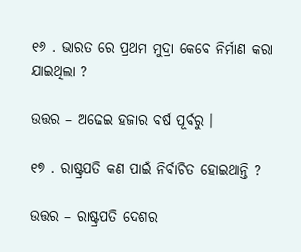୧୬ . ଭାରତ ରେ ପ୍ରଥମ ମୁଦ୍ରା କେବେ ନିର୍ମାଣ କରା ଯାଇଥିଲା ?

ଉତ୍ତର – ଅଢେଇ ହଜାର ବର୍ଷ ପୂର୍ବରୁ ।

୧୭ . ରାଷ୍ଟ୍ରପତି କଣ ପାଇଁ ନିର୍ବାଚିତ ହୋଇଥାନ୍ତି ?

ଉତ୍ତର – ରାଷ୍ଟ୍ରପତି ଦେଶର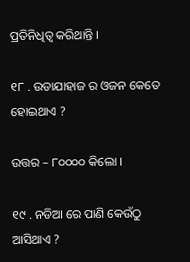ପ୍ରତିନିଧିତ୍ଵ କରିଥାନ୍ତି ।

୧୮ . ଉଡାଯାହାଜ ର ଓଜନ କେତେ ହୋଇଥାଏ ?

ଉତ୍ତର – ୮୦୦୦୦ କିଲୋ ।

୧୯ . ନଡିଆ ରେ ପାଣି କେଉଁଠୁ ଆସିଥାଏ ?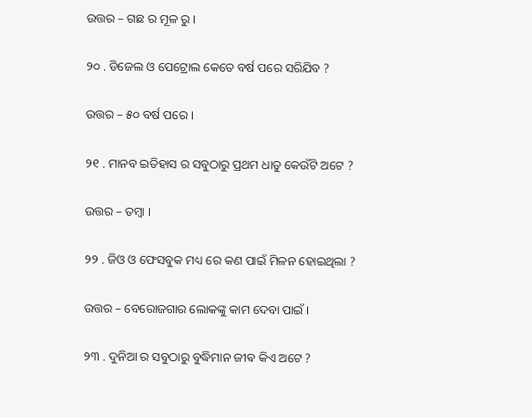ଉତ୍ତର – ଗଛ ର ମୂଳ ରୁ ।

୨୦ . ଡିଜେଲ ଓ ପେଟ୍ରୋଲ କେତେ ବର୍ଷ ପରେ ସରିଯିବ ?

ଉତ୍ତର – ୫୦ ବର୍ଷ ପରେ ।

୨୧ . ମାନବ ଇତିହାସ ର ସବୁଠାରୁ ପ୍ରଥମ ଧାତୁ କେଉଁଟି ଅଟେ ?

ଉତ୍ତର – ତମ୍ବା ।

୨୨ . ଜିଓ ଓ ଫେସବୁକ ମଧ୍ୟ ରେ କଣ ପାଇଁ ମିଳନ ହୋଇଥିଲା ?

ଉତ୍ତର – ବେରୋଜଗାର ଲୋକଙ୍କୁ କାମ ଦେବା ପାଇଁ ।

୨୩ . ଦୁନିଆ ର ସବୁଠାରୁ ବୁଦ୍ଧିମାନ ଜୀଵ କିଏ ଅଟେ ?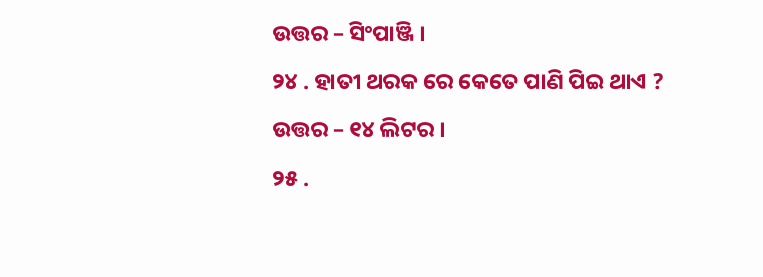ଉତ୍ତର – ସିଂପାଞ୍ଜି ।

୨୪ . ହାତୀ ଥରକ ରେ କେତେ ପାଣି ପିଇ ଥାଏ ?

ଉତ୍ତର – ୧୪ ଲିଟର ।

୨୫ .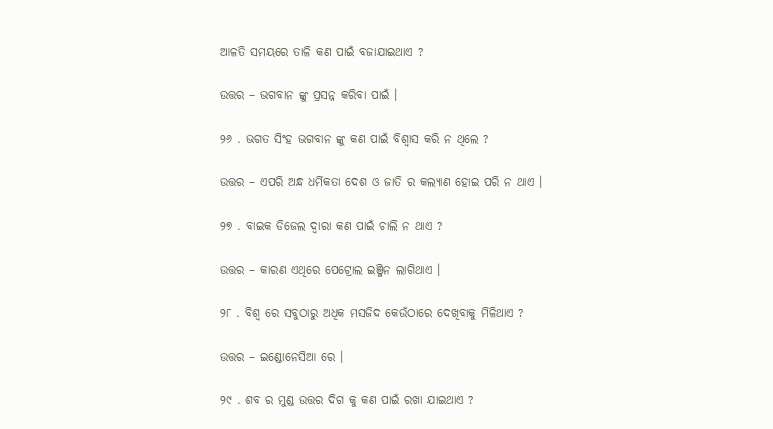ଆଳତି ସମୟରେ ତାଳି କଣ ପାଇଁ ବଜାଯାଇଥାଏ ?

ଉତ୍ତର – ଭଗବାନ ଙ୍କୁ ପ୍ରସନ୍ନ କରିବା ପାଇଁ ।

୨୬ . ଭଗତ ସିଂହ ଭଗବାନ ଙ୍କୁ କଣ ପାଇଁ ବିଶ୍ୱାସ କରି ନ ଥିଲେ ?

ଉତ୍ତର – ଏପରି ଅନ୍ଧ ଧର୍ମିକତା ଦେଶ ଓ ଜାତି ର କଲ୍ୟାଣ ହୋଇ ପରି ନ ଥାଏ ।

୨୭ . ବାଇକ ଡିଜେଲ ଦ୍ୱାରା କଣ ପାଇଁ ଚାଲି ନ ଥାଏ ?

ଉତ୍ତର – କାରଣ ଏଥିରେ ପେଟ୍ରୋଲ ଇଞ୍ଜିନ ଲାଗିଥାଏ ।

୨୮ . ବିଶ୍ୱ ରେ ସବୁଠାରୁ ଅଧିକ ମସଜିଦ କେଉଁଠାରେ ଦେଖିବାକୁ ମିଳିଥାଏ ?

ଉତ୍ତର – ଇଣ୍ଡୋନେସିଆ ରେ ।

୨୯ . ଶବ ର ମୁଣ୍ଡ ଉତ୍ତର ଦିଗ କୁ କଣ ପାଇଁ ରଖା ଯାଇଥାଏ ?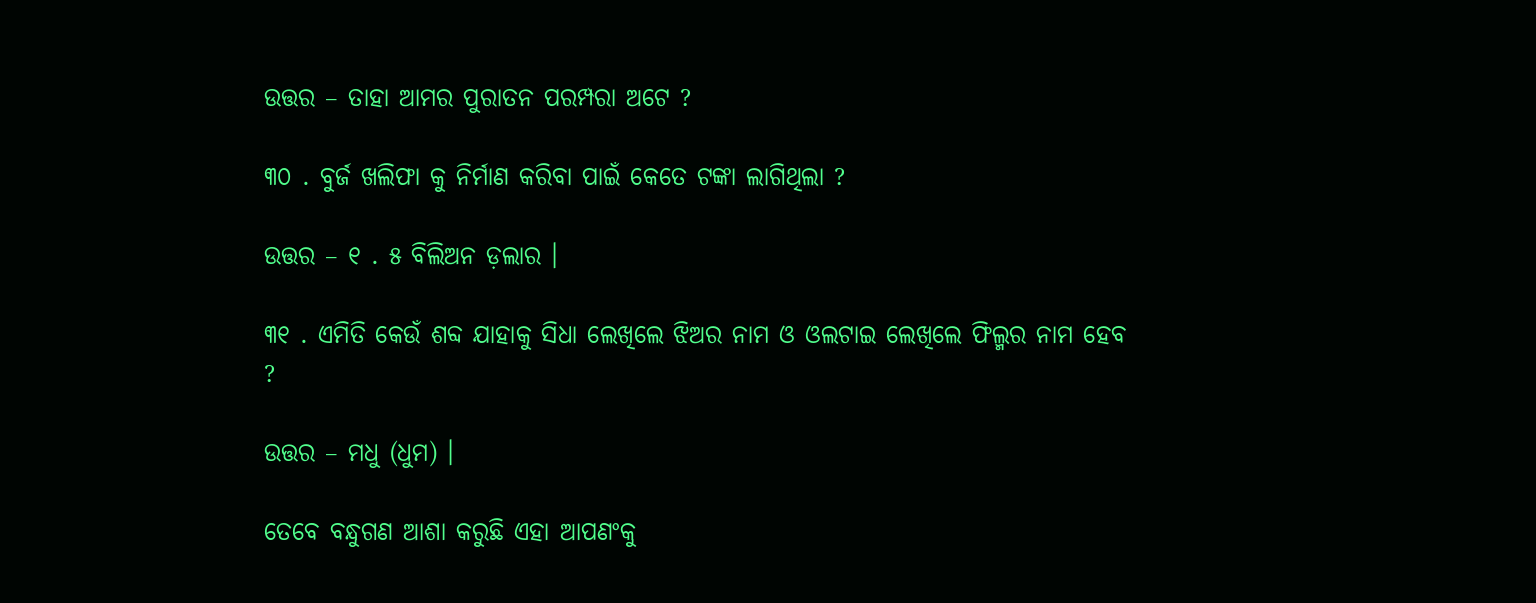ଉତ୍ତର – ତାହା ଆମର ପୁରାତନ ପରମ୍ପରା ଅଟେ ?

୩୦ . ବୁର୍ଜ ଖଲିଫା କୁ ନିର୍ମାଣ କରିବା ପାଇଁ କେତେ ଟଙ୍କା ଲାଗିଥିଲା ?

ଉତ୍ତର – ୧ . ୫ ବିଲିଅନ ଡ଼ଲାର ।

୩୧ . ଏମିତି କେଉଁ ଶବ୍ଦ ଯାହାକୁ ସିଧା ଲେଖିଲେ ଝିଅର ନାମ ଓ ଓଲଟାଇ ଲେଖିଲେ ଫିଲ୍ମର ନାମ ହେବ ?

ଉତ୍ତର – ମଧୁ (ଧୁମ) ।

ତେବେ ବନ୍ଧୁଗଣ ଆଶା କରୁଛି ଏହା ଆପଣଂକୁ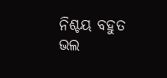ନିଶ୍ଚୟ ବହୁତ ଭଲ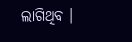ଲାଗିଥିବ ।